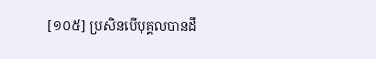[១០៥] ប្រសិនបើបុគ្គលបានដឹ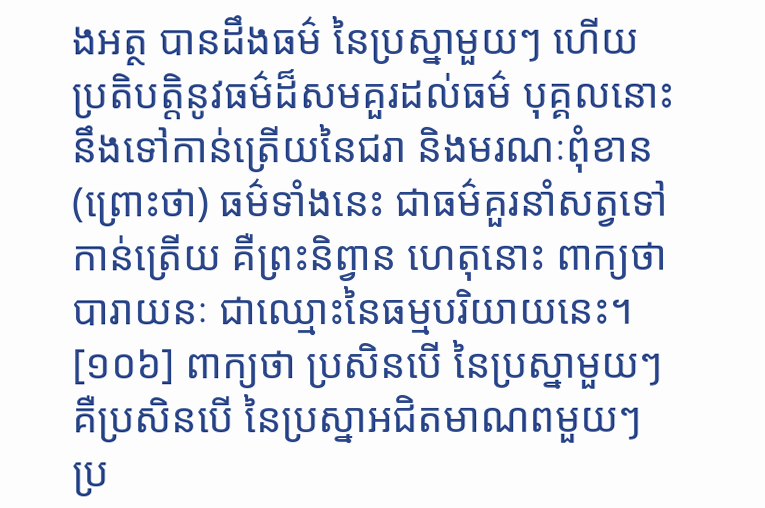ងអត្ថ បានដឹងធម៌ នៃប្រស្នាមួយៗ ហើយប្រតិបត្តិនូវធម៌ដ៏សមគួរដល់ធម៌ បុគ្គលនោះ នឹងទៅកាន់ត្រើយនៃជរា និងមរណៈពុំខាន (ព្រោះថា) ធម៌ទាំងនេះ ជាធម៌គួរនាំសត្វទៅកាន់ត្រើយ គឺព្រះនិព្វាន ហេតុនោះ ពាក្យថា បារាយនៈ ជាឈ្មោះនៃធម្មបរិយាយនេះ។
[១០៦] ពាក្យថា ប្រសិនបើ នៃប្រស្នាមួយៗ គឺប្រសិនបើ នៃប្រស្នាអជិតមាណពមួយៗ ប្រ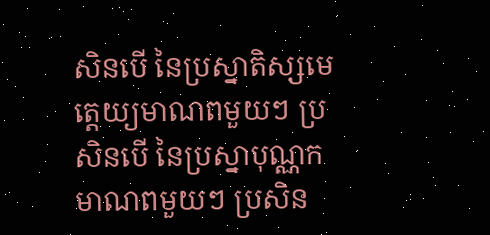សិនបើ នៃប្រស្នាតិស្សមេត្តេយ្យមាណពមួយៗ ប្រសិនបើ នៃប្រស្នាបុណ្ណកមាណពមួយៗ ប្រសិន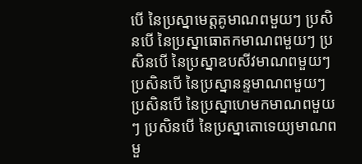បើ នៃប្រស្នាមេត្តគូមាណពមួយៗ ប្រសិនបើ នៃប្រស្នាធោតកមាណពមួយៗ ប្រសិនបើ នៃប្រស្នាឧបសីវមាណពមួយៗ ប្រសិនបើ នៃប្រស្នានន្ទមាណពមួយៗ ប្រសិនបើ នៃប្រស្នាហេមកមាណពមួយៗ ប្រសិនបើ នៃប្រស្នាតោទេយ្យមាណពមួ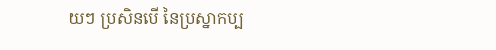យៗ ប្រសិនបើ នៃប្រស្នាកប្ប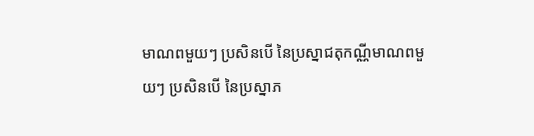មាណពមួយៗ ប្រសិនបើ នៃប្រស្នាជតុកណ្ណីមាណពមួយៗ ប្រសិនបើ នៃប្រស្នាភ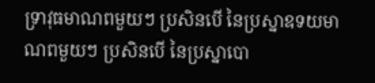ទ្រាវុធមាណពមួយៗ ប្រសិនបើ នៃប្រស្នាឧទយមាណពមួយៗ ប្រសិនបើ នៃប្រស្នាបោ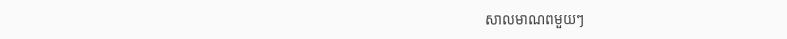សាលមាណពមួយៗ